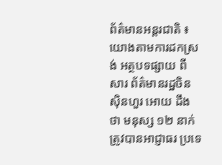ព័ត៌មានអន្តរជាតិ ៖ យោងតាមការដកស្រង់ អត្ថបទផ្សាយ ពី សារ ព័ត៌មានរដ្ឋចិន ស៊ិនហួរ អោយ ដឹងថា មនុស្ស ១២ នាក់ ត្រូវបានអាជ្ញាធរ ប្រទេ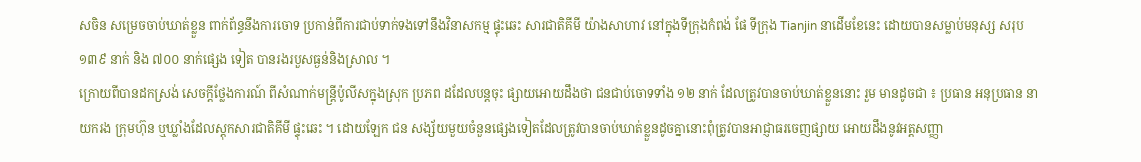សចិន សម្រេចចាប់ឃាត់ខ្លួន ពាក់ព័ន្ធនឹងការចោទ ប្រកាន់ពីការជាប់ទាក់ទងទៅនឹងវិនាសកម្ម ផ្ទុះឆេះ សារជាតិគីមី យ៉ាងសាហាវ នៅក្នុងទីក្រុងកំពង់ ផែ ទីក្រុង Tianjin នាដើមខែនេះ ដោយបានសម្លាប់មនុស្ស សរុប ១៣៩ នាក់ និង ៧០០ នាក់ផ្សេង ទៀត បានរងរបួសធ្ងន់និងស្រាល ។
ក្រោយពីបានដកស្រង់ សេចក្តីថ្លែងការណ៍ ពីសំណាក់មន្រ្តីប៉ូលីសក្នុងស្រុក ប្រភព ដដែលបន្តចុះ ផ្សាយអោយដឹងថា ជនជាប់ចោទទាំង ១២ នាក់ ដែលត្រូវបានចាប់ឃាត់ខ្លួននោះ រួម មានដូចជា ៖ ប្រធាន អនុប្រធាន នាយករង ក្រុមហ៊ុន ឬឃ្លាំងដែលស្តុកសារជាតិគីមី ផ្ទុះឆេះ ។ ដោយឡែក ជន សង្ស័យមួយចំនួនផ្សេងទៀតដែលត្រូវបានចាប់ឃាត់ខ្លួនដូចគ្នានោះពុំត្រូវបានអាជ្ញាធរចេញផ្សាយ អោយដឹងនូវអត្តសញ្ញា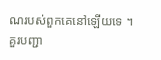ណរបស់ពួកគេនៅឡើយទេ ។
គួរបញ្ជា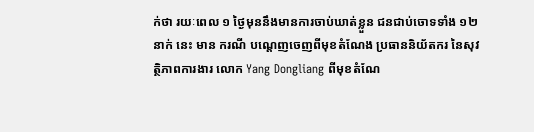ក់ថា រយៈពេល ១ ថ្ងៃមុននឹងមានការចាប់ឃាត់ខ្លួន ជនជាប់ចោទទាំង ១២ នាក់ នេះ មាន ករណី បណ្តេញចេញពីមុខតំណែង ប្រធាននិយ័តករ នៃសុវត្ថិភាពការងារ លោក Yang Dongliang ពីមុខតំណែ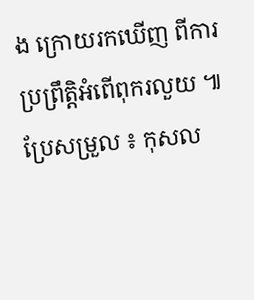ង ក្រោយរកឃើញ ពីការប្រព្រឹត្តិអំពើពុករលួយ ៕
ប្រែសម្រួល ៖ កុសល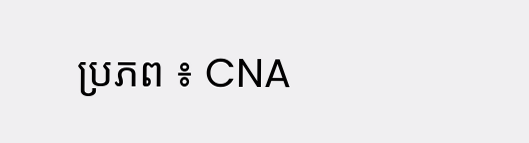ប្រភព ៖ CNA